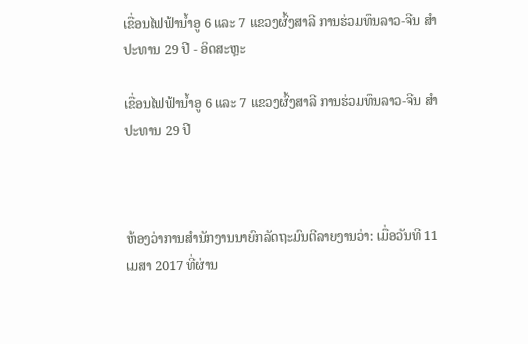ເຂື່ອນໄຟຟ້ານ້ຳອູ 6 ແລະ 7 ແຂວງຜົ້ງສາລີ ການຮ່ວມທຶນລາວ-ຈີນ ສຳປະທານ 29 ປີ - ອິດສະຫຼະ

ເຂື່ອນໄຟຟ້ານ້ຳອູ 6 ແລະ 7 ແຂວງຜົ້ງສາລີ ການຮ່ວມທຶນລາວ-ຈີນ ສຳປະທານ 29 ປີ



ຫ້ອງວ່າການສຳນັກງານນາຍົກລັດຖະມົນຕີລາຍງານວ່າ: ເມື່ອວັນທີ 11 ເມສາ 2017 ທີ່ຜ່ານ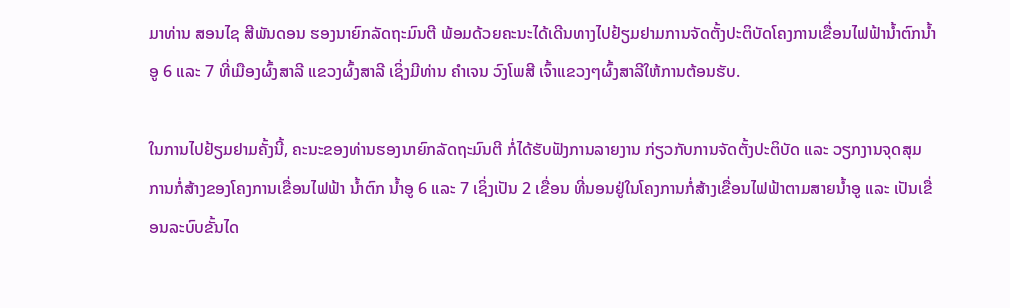ມາທ່ານ ສອນໄຊ ສີພັນດອນ ຮອງນາຍົກລັດຖະມົນຕີ ພ້ອມດ້ວຍຄະນະໄດ້ເດີນທາງໄປຢ້ຽມຢາມການຈັດຕັ້ງປະຕິບັດໂຄງການເຂື່ອນໄຟຟ້ານ້ຳຕົກນ້ຳອູ 6 ແລະ 7 ທີ່ເມືອງຜົ້ງສາລີ ແຂວງຜົ້ງສາລີ ເຊິ່ງມີທ່ານ ຄຳເຈນ ວົງໂພສີ ເຈົ້າແຂວງໆຜົ້ງສາລີໃຫ້ການຕ້ອນຮັບ.

ໃນການໄປຢ້ຽມຢາມຄັ້ງນີ້, ຄະນະຂອງທ່ານຮອງນາຍົກລັດຖະມົນຕີ ກໍ່ໄດ້ຮັບຟັງການລາຍງານ ກ່ຽວກັບການຈັດຕັ້ງປະຕິບັດ ແລະ ວຽກງານຈຸດສຸມ ການກໍ່ສ້າງຂອງໂຄງການເຂື່ອນໄຟຟ້າ ນ້ຳຕົກ ນ້ຳອູ 6 ແລະ 7 ເຊິ່ງເປັນ 2 ເຂື່ອນ ທີ່ນອນຢູ່ໃນໂຄງການກໍ່ສ້າງເຂື່ອນໄຟຟ້າຕາມສາຍນ້ຳອູ ແລະ ເປັນເຂື່ອນລະບົບຂັ້ນໄດ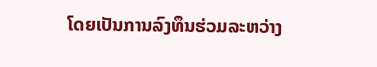ໂດຍເປັນການລົງທຶນຮ່ວມລະຫວ່າງ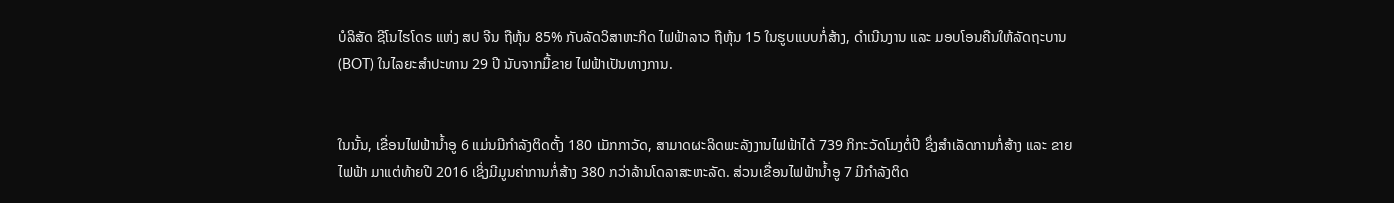ບໍລິສັດ ຊີໂນໄຮໂດຣ ແຫ່ງ ສປ ຈີນ ຖືຫຸ້ນ 85% ກັບລັດວິສາຫະກິດ ໄຟຟ້າລາວ ຖືຫຸ້ນ 15 ໃນຮູບແບບກໍ່ສ້າງ, ດຳເນີນງານ ແລະ ມອບໂອນຄືນໃຫ້ລັດຖະບານ (BOT) ໃນໄລຍະສຳປະທານ 29 ປີ ນັບຈາກມື້ຂາຍ ໄຟຟ້າເປັນທາງການ.


ໃນນັ້ນ, ເຂື່ອນໄຟຟ້ານ້ຳອູ 6 ແມ່ນມີກຳລັງຕິດຕັ້ງ 180 ເມັກກາວັດ, ສາມາດຜະລິດພະລັງງານໄຟຟ້າໄດ້ 739 ກິກະວັດໂມງຕໍ່ປີ ຊຶ່ງສຳເລັດການກໍ່ສ້າງ ແລະ ຂາຍໄຟຟ້າ ມາແຕ່ທ້າຍປີ 2016 ເຊິ່ງມີມູນຄ່າການກໍ່ສ້າງ 380 ກວ່າລ້ານໂດລາສະຫະລັດ. ສ່ວນເຂື່ອນໄຟຟ້ານ້ຳອູ 7 ມີກຳລັງຕິດ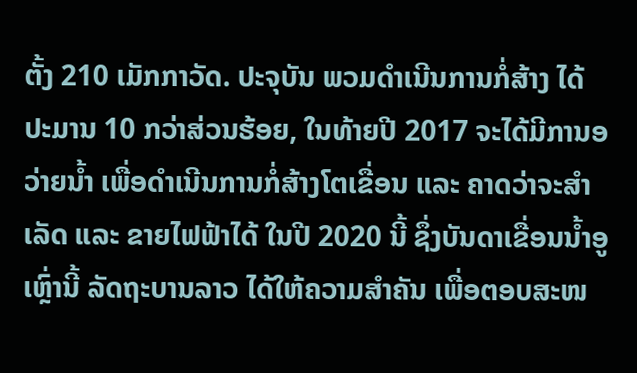ຕັ້ງ 210 ເມັກກາວັດ. ປະຈຸບັນ ພວມດຳເນີນການກໍ່ສ້າງ ໄດ້ປະມານ 10 ກວ່າສ່ວນຮ້ອຍ, ໃນທ້າຍປີ 2017 ຈະໄດ້ມີການອວ່າຍນ້ຳ ເພື່ອດຳເນີນການກໍ່ສ້າງໂຕເຂື່ອນ ແລະ ຄາດວ່າຈະສຳເລັດ ແລະ ຂາຍໄຟຟ້າໄດ້ ໃນປີ 2020 ນີ້ ຊຶ່ງບັນດາເຂື່ອນນ້ຳອູເຫຼົ່ານີ້ ລັດຖະບານລາວ ໄດ້ໃຫ້ຄວາມສຳຄັນ ເພື່ອຕອບສະໜ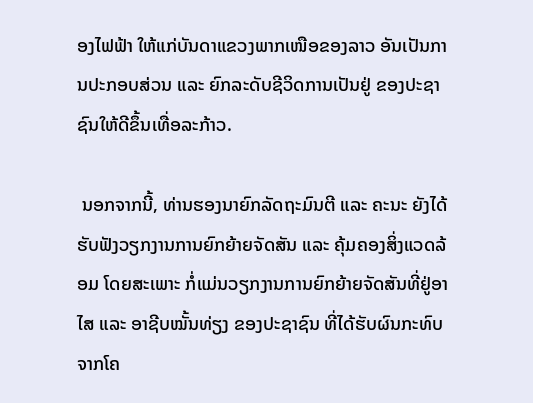ອງໄຟຟ້າ ໃຫ້ແກ່ບັນດາແຂວງພາກເໜືອຂອງລາວ ອັນເປັນການປະກອບສ່ວນ ແລະ ຍົກລະດັບຊີວິດການເປັນຢູ່ ຂອງປະຊາຊົນໃຫ້ດີຂຶ້ນເທື່ອລະກ້າວ.

 ນອກຈາກນີ້, ທ່ານຮອງນາຍົກລັດຖະມົນຕີ ແລະ ຄະນະ ຍັງໄດ້ຮັບຟັງວຽກງານການຍົກຍ້າຍຈັດສັນ ແລະ ຄຸ້ມຄອງສິ່ງແວດລ້ອມ ໂດຍສະເພາະ ກໍ່ແມ່ນວຽກງານການຍົກຍ້າຍຈັດສັນທີ່ຢູ່ອາໄສ ແລະ ອາຊີບໝັ້ນທ່ຽງ ຂອງປະຊາຊົນ ທີ່ໄດ້ຮັບຜົນກະທົບຈາກໂຄ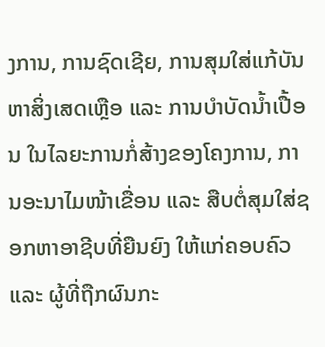ງການ, ການຊົດເຊີຍ, ການສຸມໃສ່ແກ້ບັນຫາສິ່ງເສດເຫຼືອ ແລະ ການບຳບັດນ້ຳເປື້ອນ ໃນໄລຍະການກໍ່ສ້າງຂອງໂຄງການ, ການອະນາໄມໜ້າເຂື່ອນ ແລະ ສືບຕໍ່ສຸມໃສ່ຊອກຫາອາຊີບທີ່ຍືນຍົງ ໃຫ້ແກ່ຄອບຄົວ ແລະ ຜູ້ທີ່ຖືກຜົນກະ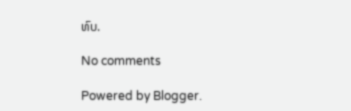ທົບ.

No comments

Powered by Blogger.